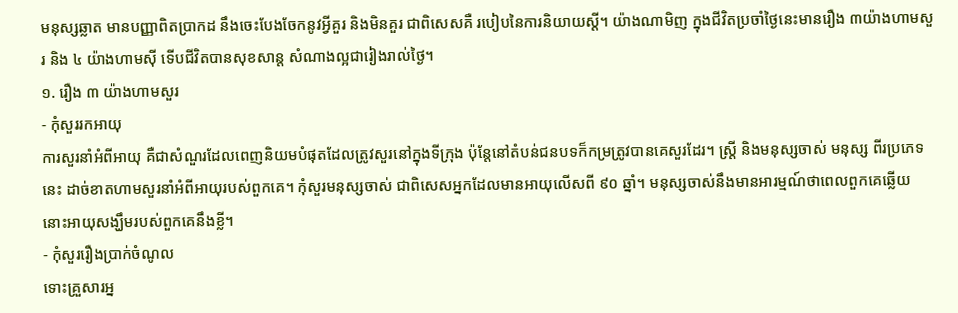មនុស្សឆ្លាត មានបញ្ញាពិតប្រាកដ នឹងចេះបែងចែកនូវអ្វីគួរ និងមិនគួរ ជាពិសេសគឺ របៀបនៃការនិយាយស្ដី។ យ៉ាងណាមិញ ក្នុងជីវិតប្រចាំថ្ងៃនេះមានរឿង ៣យ៉ាងហាមសួរ និង ៤ យ៉ាងហាមស៊ី ទើបជីវិតបានសុខសាន្ត សំណាងល្អជារៀងរាល់ថ្ងៃ។
១. រឿង ៣ យ៉ាងហាមសួរ
- កុំសួររកអាយុ
ការសួរនាំអំពីអាយុ គឺជាសំណួរដែលពេញនិយមបំផុតដែលត្រូវសួរនៅក្នុងទីក្រុង ប៉ុន្តែនៅតំបន់ជនបទក៏កម្រត្រូវបានគេសួរដែរ។ ស្ត្រី និងមនុស្សចាស់ មនុស្ស ពីរប្រភេទនេះ ដាច់ខាតហាមសួរនាំអំពីអាយុរបស់ពួកគេ។ កុំសួរមនុស្សចាស់ ជាពិសេសអ្នកដែលមានអាយុលើសពី ៩០ ឆ្នាំ។ មនុស្សចាស់នឹងមានអារម្មណ៍ថាពេលពួកគេឆ្លើយ នោះអាយុសង្ឃឹមរបស់ពួកគេនឹងខ្លី។
- កុំសួររឿងប្រាក់ចំណូល
ទោះគ្រួសារអ្ន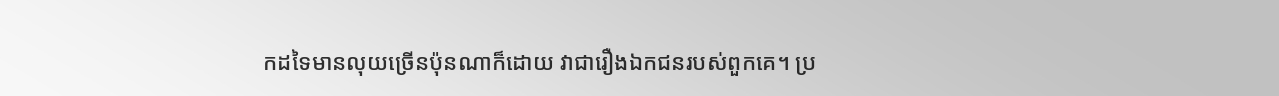កដទៃមានលុយច្រើនប៉ុនណាក៏ដោយ វាជារឿងឯកជនរបស់ពួកគេ។ ប្រ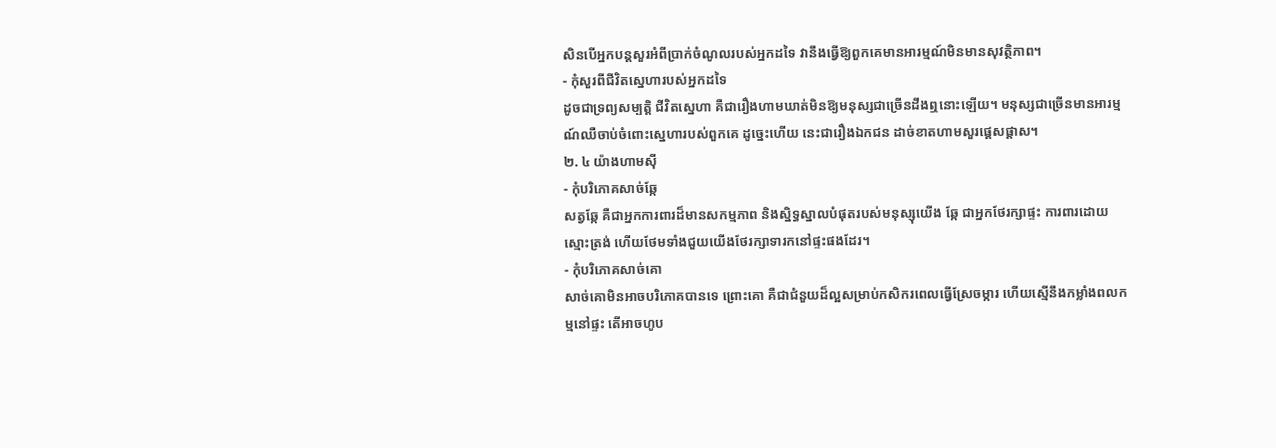សិនបើអ្នកបន្តសួរអំពីប្រាក់ចំណូលរបស់អ្នកដទៃ វានឹងធ្វើឱ្យពួកគេមានអារម្មណ៍មិនមានសុវត្ថិភាព។
- កុំសួរពីជីវិតស្នេហារបស់អ្នកដទៃ
ដូចជាទ្រព្យសម្បត្តិ ជីវិតស្នេហា គឺជារឿងហាមឃាត់មិនឱ្យមនុស្សជាច្រើនដឹងឮនោះឡើយ។ មនុស្សជាច្រើនមានអារម្មណ៍ឈឺចាប់ចំពោះស្នេហារបស់ពួកគេ ដូច្នេះហើយ នេះជារឿងឯកជន ដាច់ខាតហាមសួរផ្ដេសផ្ដាស។
២. ៤ យ៉ាងហាមស៊ី
- កុំបរិភោគសាច់ឆ្កែ
សត្វឆ្កែ គឺជាអ្នកការពារដ៏មានសកម្មភាព និងស្និទ្ធស្នាលបំផុតរបស់មនុស្សុយើង ឆ្កែ ជាអ្នកថែរក្សាផ្ទះ ការពារដោយស្មោះត្រង់ ហើយថែមទាំងជួយយើងថែរក្សាទារកនៅផ្ទះផងដែរ។
- កុំបរិភោគសាច់គោ
សាច់គោមិនអាចបរិភោគបានទេ ព្រោះគោ គឺជាជំនួយដ៏ល្អសម្រាប់កសិករពេលធ្វើស្រែចម្ការ ហើយស្មើនឹងកម្លាំងពលកម្មនៅផ្ទះ តើអាចហូប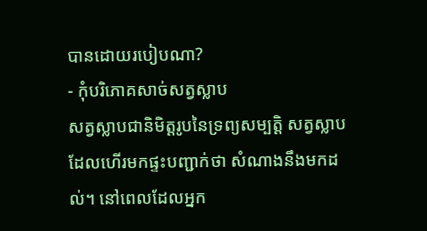បានដោយរបៀបណា?
- កុំបរិភោគសាច់សត្វស្លាប
សត្វស្លាបជានិមិត្តរូបនៃទ្រព្យសម្បត្តិ សត្វស្លាបដែលហើរមកផ្ទះបញ្ជាក់ថា សំណាងនឹងមកដល់។ នៅពេលដែលអ្នក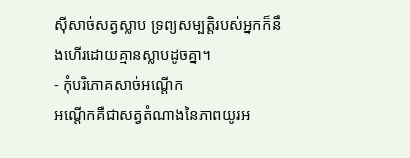ស៊ីសាច់សត្វស្លាប ទ្រព្យសម្បត្តិរបស់អ្នកក៏នឹងហើរដោយគ្មានស្លាបដូចគ្នា។
- កុំបរិភោគសាច់អណ្តើក
អណ្តើកគឺជាសត្វតំណាងនៃភាពយូរអ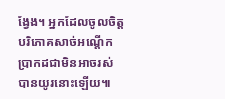ង្វែង។ អ្នកដែលចូលចិត្តបរិភោគសាច់អណ្តើកប្រាកដជាមិនអាចរស់បានយូរនោះឡើយ៕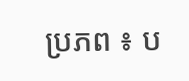ប្រភព ៖ ប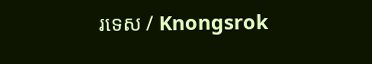រទេស / Knongsrok